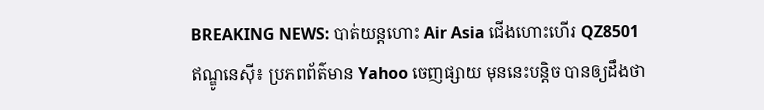BREAKING NEWS: បាត់យន្តហោះ Air Asia ជើងហោះហើរ QZ8501
ឥណ្ឌូនេស៊ី៖ ប្រភពព័ត៌មាន Yahoo ចេញផ្សាយ មុននេះបន្តិច បានឲ្យដឹងថា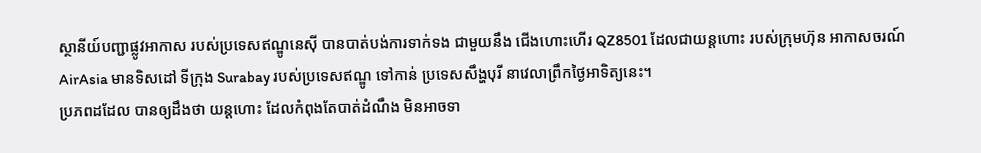ស្ថានីយ៍បញ្ជាផ្លូវអាកាស របស់ប្រទេសឥណ្ឌូនេស៊ី បានបាត់បង់ការទាក់ទង ជាមួយនឹង ជើងហោះហើរ QZ8501 ដែលជាយន្តហោះ របស់ក្រុមហ៊ុន អាកាសចរណ៍ AirAsia មានទិសដៅ ទីក្រុង Surabay របស់ប្រទេសឥណ្ឌូ ទៅកាន់ ប្រទេសសឹង្ហបុរី នាវេលាព្រឹកថ្ងៃអាទិត្យនេះ។
ប្រភពដដែល បានឲ្យដឹងថា យន្តហោះ ដែលកំពុងតែបាត់ដំណឹង មិនអាចទា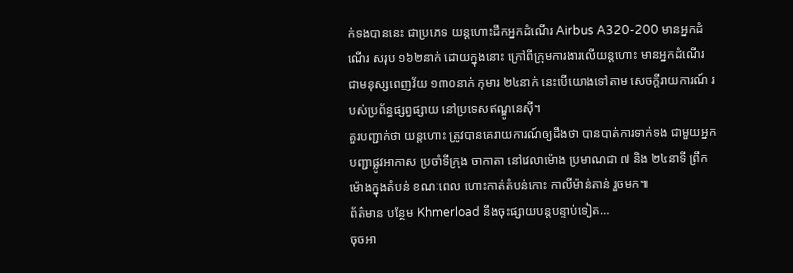ក់ទងបាននេះ ជាប្រភេទ យន្តហោះដឹកអ្នកដំណើរ Airbus A320-200 មានអ្នកដំណើរ សរុប ១៦២នាក់ ដោយក្នុងនោះ ក្រៅពីក្រុមការងារលើយន្តហោះ មានអ្នកដំណើរ ជាមនុស្សពេញវ័យ ១៣០នាក់ កុមារ ២៤នាក់ នេះបើយោងទៅតាម សេចក្តីរាយការណ៍ របស់ប្រព័ន្ធផ្សព្វផ្សាយ នៅប្រទេសឥណ្ឌូនេស៊ី។
គួរបញ្ជាក់ថា យន្តហោះ ត្រូវបានគេរាយការណ៍ឲ្យដឹងថា បានបាត់ការទាក់ទង ជាមួយអ្នកបញ្ជាផ្លូវអាកាស ប្រចាំទីក្រុង ចាកាតា នៅវេលាម៉ោង ប្រមាណជា ៧ និង ២៤នាទី ព្រឹក ម៉ោងក្នុងតំបន់ ខណៈពេល ហោះកាត់តំបន់កោះ កាលីម៉ាន់តាន់ រួចមក៕
ព័ត៌មាន បន្ថែម Khmerload នឹងចុះផ្សាយបន្តបន្ទាប់ទៀត…
ចុចអា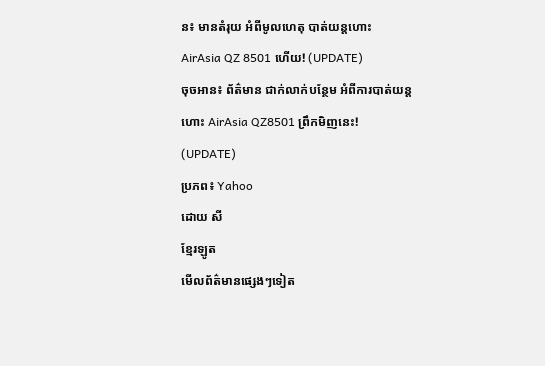ន៖ មានតំរុយ អំពីមូលហេតុ បាត់យន្តហោះ AirAsia QZ 8501 ហើយ! (UPDATE)
ចុចអាន៖ ព័ត៌មាន ជាក់លាក់បន្ថែម អំពីការបាត់យន្តហោះ AirAsia QZ8501 ព្រឹកមិញនេះ! (UPDATE)
ប្រភព៖ Yahoo
ដោយ សី
ខ្មែរឡូត
មើលព័ត៌មានផ្សេងៗទៀត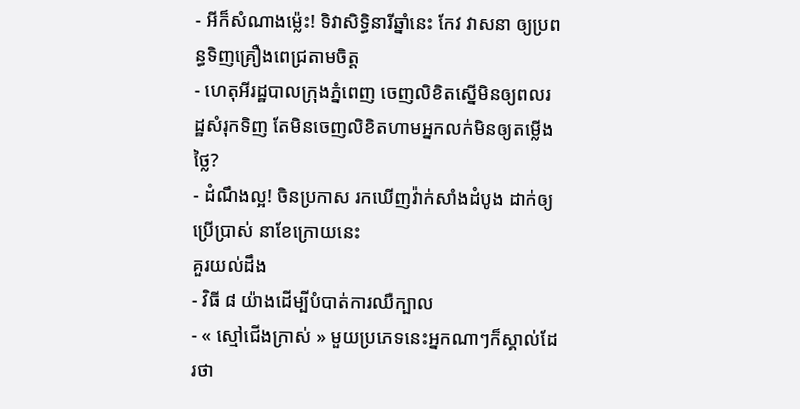- អីក៏សំណាងម្ល៉េះ! ទិវាសិទ្ធិនារីឆ្នាំនេះ កែវ វាសនា ឲ្យប្រពន្ធទិញគ្រឿងពេជ្រតាមចិត្ត
- ហេតុអីរដ្ឋបាលក្រុងភ្នំពេញ ចេញលិខិតស្នើមិនឲ្យពលរដ្ឋសំរុកទិញ តែមិនចេញលិខិតហាមអ្នកលក់មិនឲ្យតម្លើងថ្លៃ?
- ដំណឹងល្អ! ចិនប្រកាស រកឃើញវ៉ាក់សាំងដំបូង ដាក់ឲ្យប្រើប្រាស់ នាខែក្រោយនេះ
គួរយល់ដឹង
- វិធី ៨ យ៉ាងដើម្បីបំបាត់ការឈឺក្បាល
- « ស្មៅជើងក្រាស់ » មួយប្រភេទនេះអ្នកណាៗក៏ស្គាល់ដែរថា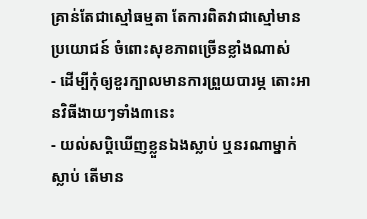គ្រាន់តែជាស្មៅធម្មតា តែការពិតវាជាស្មៅមានប្រយោជន៍ ចំពោះសុខភាពច្រើនខ្លាំងណាស់
- ដើម្បីកុំឲ្យខួរក្បាលមានការព្រួយបារម្ភ តោះអានវិធីងាយៗទាំង៣នេះ
- យល់សប្តិឃើញខ្លួនឯងស្លាប់ ឬនរណាម្នាក់ស្លាប់ តើមាន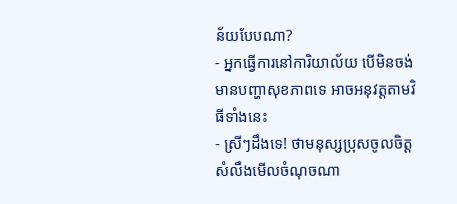ន័យបែបណា?
- អ្នកធ្វើការនៅការិយាល័យ បើមិនចង់មានបញ្ហាសុខភាពទេ អាចអនុវត្តតាមវិធីទាំងនេះ
- ស្រីៗដឹងទេ! ថាមនុស្សប្រុសចូលចិត្ត សំលឹងមើលចំណុចណា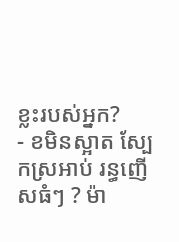ខ្លះរបស់អ្នក?
- ខមិនស្អាត ស្បែកស្រអាប់ រន្ធញើសធំៗ ? ម៉ា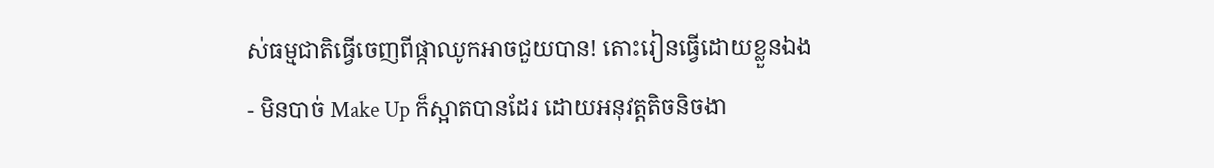ស់ធម្មជាតិធ្វើចេញពីផ្កាឈូកអាចជួយបាន! តោះរៀនធ្វើដោយខ្លួនឯង
- មិនបាច់ Make Up ក៏ស្អាតបានដែរ ដោយអនុវត្តតិចនិចងា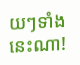យៗទាំងនេះណា!